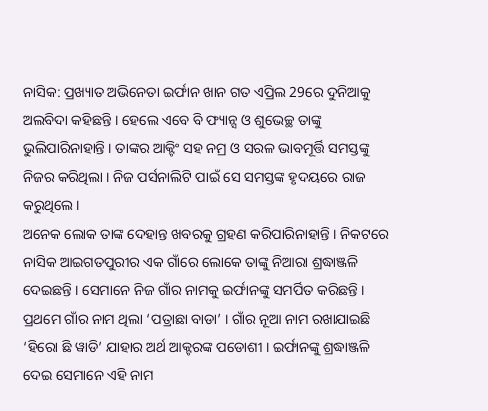ନାସିକ: ପ୍ରଖ୍ୟାତ ଅଭିନେତା ଇର୍ଫାନ ଖାନ ଗତ ଏପ୍ରିଲ 29ରେ ଦୁନିଆକୁ ଅଲବିଦା କହିଛନ୍ତି । ହେଲେ ଏବେ ବି ଫ୍ୟାନ୍ସ ଓ ଶୁଭେଚ୍ଛ ତାଙ୍କୁ ଭୁଲିପାରିନାହାନ୍ତି । ତାଙ୍କର ଆକ୍ଟିଂ ସହ ନମ୍ର ଓ ସରଳ ଭାବମୂର୍ତ୍ତି ସମସ୍ତଙ୍କୁ ନିଜର କରିଥିଲା । ନିଜ ପର୍ସନାଲିଟି ପାଇଁ ସେ ସମସ୍ତଙ୍କ ହୃଦୟରେ ରାଜ କରୁଥିଲେ ।
ଅନେକ ଲୋକ ତାଙ୍କ ଦେହାନ୍ତ ଖବରକୁ ଗ୍ରହଣ କରିପାରିନାହାନ୍ତି । ନିକଟରେ ନାସିକ ଆଇଗତପୁରୀର ଏକ ଗାଁରେ ଲୋକେ ତାଙ୍କୁ ନିଆରା ଶ୍ରଦ୍ଧାଞ୍ଜଳି ଦେଇଛନ୍ତି । ସେମାନେ ନିଜ ଗାଁର ନାମକୁ ଇର୍ଫାନଙ୍କୁ ସମର୍ପିତ କରିଛନ୍ତି । ପ୍ରଥମେ ଗାଁର ନାମ ଥିଲା ‘ପତ୍ରାଛା ବାଡା’ । ଗାଁର ନୂଆ ନାମ ରଖାଯାଇଛି ‘ହିରୋ ଛି ୱାଡି’ ଯାହାର ଅର୍ଥ ଆକ୍ଟରଙ୍କ ପଡୋଶୀ । ଇର୍ଫାନଙ୍କୁ ଶ୍ରଦ୍ଧାଞ୍ଜଳି ଦେଇ ସେମାନେ ଏହି ନାମ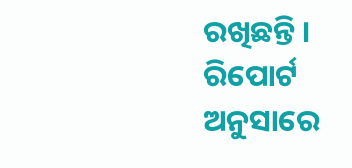ରଖିଛନ୍ତି ।
ରିପୋର୍ଟ ଅନୁସାରେ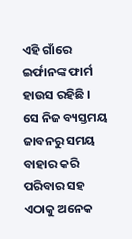ଏହି ଗାଁରେ ଇର୍ଫାନଙ୍କ ଫାର୍ମ ହାଉସ ରହିଛି । ସେ ନିଜ ବ୍ୟସ୍ତମୟ ଜାବନରୁ ସମୟ ବାହାର କରି ପରିବାର ସହ ଏଠାକୁ ଅନେକ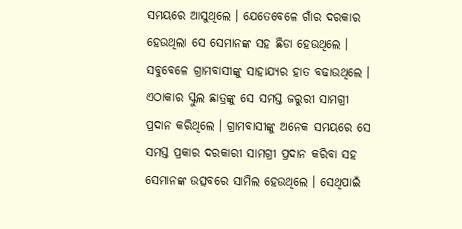ସମୟରେ ଆସୁଥିଲେ । ଯେତେବେଳେ ଗାଁର ଦରକାର ହେଉଥିଲା ସେ ସେମାନଙ୍କ ସହ ଛିଡା ହେଉଥିଲେ । ସବୁବେଳେ ଗ୍ରାମବାସୀଙ୍କୁ ସାହାଯ୍ୟର ହାତ ବଢାଉଥିଲେ । ଏଠାକାର ସ୍କୁଲ ଛାତ୍ରଙ୍କୁ ସେ ସମସ୍ତ ଜରୁରୀ ସାମଗ୍ରୀ ପ୍ରଦାନ କରିଥିଲେ । ଗ୍ରାମବାସୀଙ୍କୁ ଅନେକ ସମୟରେ ସେ ସମସ୍ତ ପ୍ରକାର ଦରକାରୀ ସାମଗ୍ରୀ ପ୍ରଦାନ କରିବା ସହ ସେମାନଙ୍କ ଉତ୍ସବରେ ସାମିଲ ହେଉଥିଲେ । ସେଥିପାଇଁ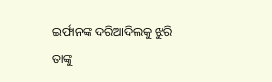ଇର୍ଫାନଙ୍କ ଦରିଆଦିଲକୁ ଝୁରି ତାଙ୍କୁ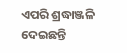ଏପରି ଶ୍ରଦ୍ଧାଞ୍ଜଳି ଦେଇଛନ୍ତି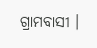ଗ୍ରାମବାସୀ ।